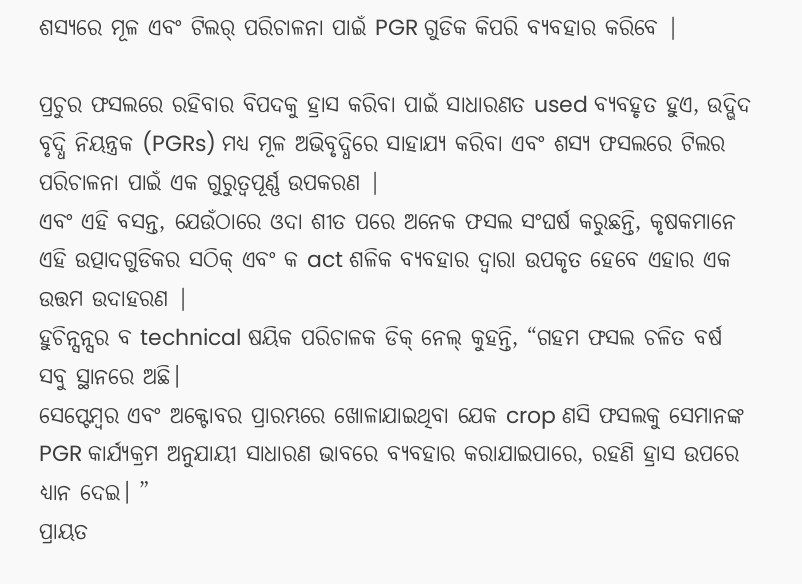ଶସ୍ୟରେ ମୂଳ ଏବଂ ଟିଲର୍ ପରିଚାଳନା ପାଇଁ PGR ଗୁଡିକ କିପରି ବ୍ୟବହାର କରିବେ |

ପ୍ରଚୁର ଫସଲରେ ରହିବାର ବିପଦକୁ ହ୍ରାସ କରିବା ପାଇଁ ସାଧାରଣତ used ବ୍ୟବହୃତ ହୁଏ, ଉଦ୍ଭିଦ ବୃଦ୍ଧି ନିୟନ୍ତ୍ରକ (PGRs) ମଧ୍ୟ ମୂଳ ଅଭିବୃଦ୍ଧିରେ ସାହାଯ୍ୟ କରିବା ଏବଂ ଶସ୍ୟ ଫସଲରେ ଟିଲର ପରିଚାଳନା ପାଇଁ ଏକ ଗୁରୁତ୍ୱପୂର୍ଣ୍ଣ ଉପକରଣ |
ଏବଂ ଏହି ବସନ୍ତ, ଯେଉଁଠାରେ ଓଦା ଶୀତ ପରେ ଅନେକ ଫସଲ ସଂଘର୍ଷ କରୁଛନ୍ତି, କୃଷକମାନେ ଏହି ଉତ୍ପାଦଗୁଡିକର ସଠିକ୍ ଏବଂ କ act ଶଳିକ ବ୍ୟବହାର ଦ୍ୱାରା ଉପକୃତ ହେବେ ଏହାର ଏକ ଉତ୍ତମ ଉଦାହରଣ |
ହୁଚିନ୍ସନ୍ସର ବ technical ଷୟିକ ପରିଚାଳକ ଡିକ୍ ନେଲ୍ କୁହନ୍ତି, “ଗହମ ଫସଲ ଚଳିତ ବର୍ଷ ସବୁ ସ୍ଥାନରେ ଅଛି।
ସେପ୍ଟେମ୍ବର ଏବଂ ଅକ୍ଟୋବର ପ୍ରାରମ୍ଭରେ ଖୋଳାଯାଇଥିବା ଯେକ crop ଣସି ଫସଲକୁ ସେମାନଙ୍କ PGR କାର୍ଯ୍ୟକ୍ରମ ଅନୁଯାୟୀ ସାଧାରଣ ଭାବରେ ବ୍ୟବହାର କରାଯାଇପାରେ, ରହଣି ହ୍ରାସ ଉପରେ ଧ୍ୟାନ ଦେଇ। ”
ପ୍ରାୟତ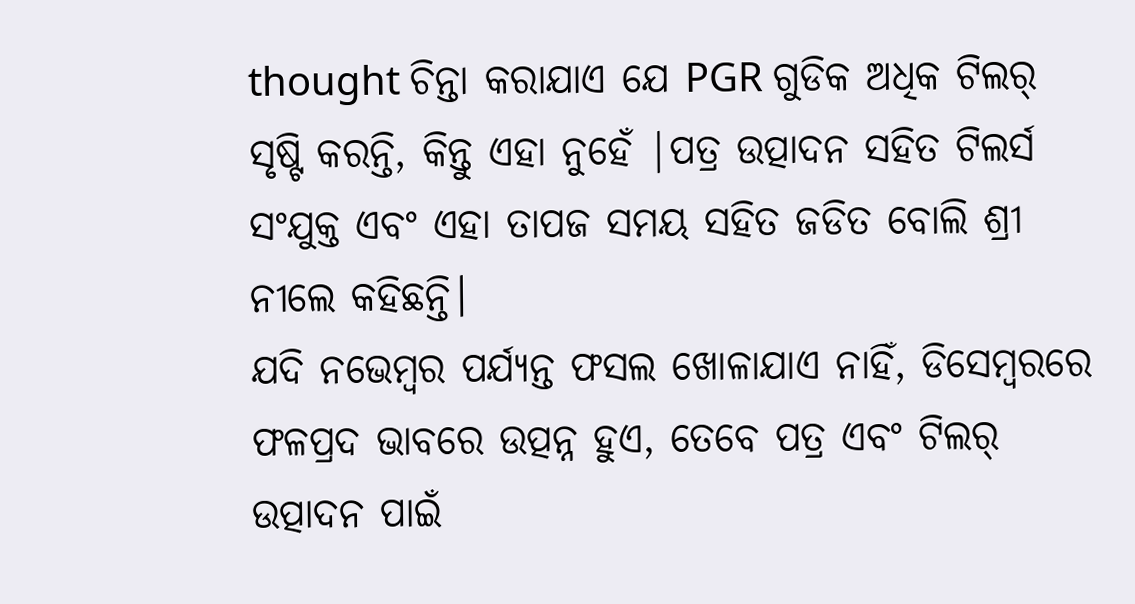thought ଚିନ୍ତା କରାଯାଏ ଯେ PGR ଗୁଡିକ ଅଧିକ ଟିଲର୍ ସୃଷ୍ଟି କରନ୍ତି, କିନ୍ତୁ ଏହା ନୁହେଁ |ପତ୍ର ଉତ୍ପାଦନ ସହିତ ଟିଲର୍ସ ସଂଯୁକ୍ତ ଏବଂ ଏହା ତାପଜ ସମୟ ସହିତ ଜଡିତ ବୋଲି ଶ୍ରୀ ନୀଲେ କହିଛନ୍ତି।
ଯଦି ନଭେମ୍ବର ପର୍ଯ୍ୟନ୍ତ ଫସଲ ଖୋଳାଯାଏ ନାହିଁ, ଡିସେମ୍ବରରେ ଫଳପ୍ରଦ ଭାବରେ ଉତ୍ପନ୍ନ ହୁଏ, ତେବେ ପତ୍ର ଏବଂ ଟିଲର୍ ଉତ୍ପାଦନ ପାଇଁ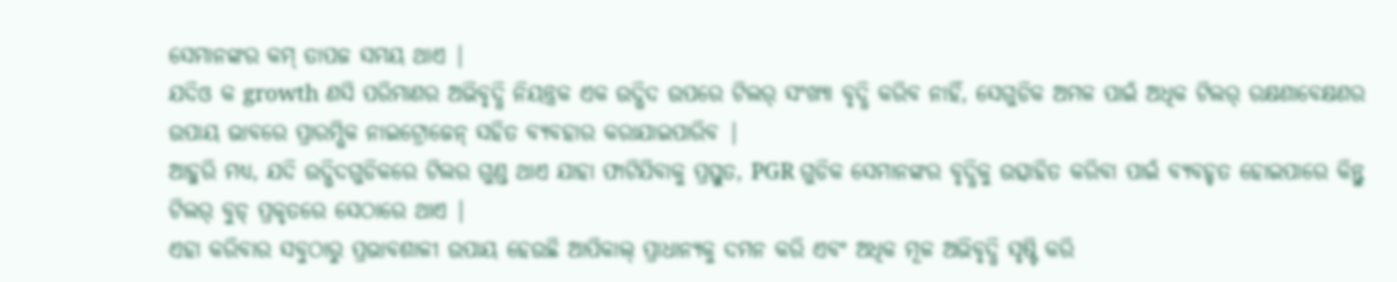ସେମାନଙ୍କର କମ୍ ତାପଜ ସମୟ ଥାଏ |
ଯଦିଓ କ growth ଣସି ପରିମାଣର ଅଭିବୃଦ୍ଧି ନିୟନ୍ତ୍ରକ ଏକ ଉଦ୍ଭିଦ ଉପରେ ଟିଲର୍ ସଂଖ୍ୟା ବୃଦ୍ଧି କରିବ ନାହିଁ, ସେଗୁଡିକ ଅମଳ ପାଇଁ ଅଧିକ ଟିଲର୍ ରକ୍ଷଣାବେକ୍ଷଣର ଉପାୟ ଭାବରେ ପ୍ରାରମ୍ଭିକ ନାଇଟ୍ରୋଜେନ୍ ସହିତ ବ୍ୟବହାର କରାଯାଇପାରିବ |
ଆହୁରି ମଧ୍ୟ, ଯଦି ଉଦ୍ଭିଦଗୁଡିକରେ ଟିଲର ଗୁଣ୍ଡ ଥାଏ ଯାହା ଫାଟିଯିବାକୁ ପ୍ରସ୍ତୁତ, PGR ଗୁଡିକ ସେମାନଙ୍କର ବୃଦ୍ଧିକୁ ଉତ୍ସାହିତ କରିବା ପାଇଁ ବ୍ୟବହୃତ ହୋଇପାରେ କିନ୍ତୁ ଟିଲର୍ ବୁଡ୍ ପ୍ରକୃତରେ ସେଠାରେ ଥାଏ |
ଏହା କରିବାର ସବୁଠାରୁ ପ୍ରଭାବଶାଳୀ ଉପାୟ ହେଉଛି ଆପିକାଲ୍ ପ୍ରାଧାନ୍ୟକୁ ଦମନ କରି ଏବଂ ଅଧିକ ମୂଳ ଅଭିବୃଦ୍ଧି ସୃଷ୍ଟି କରି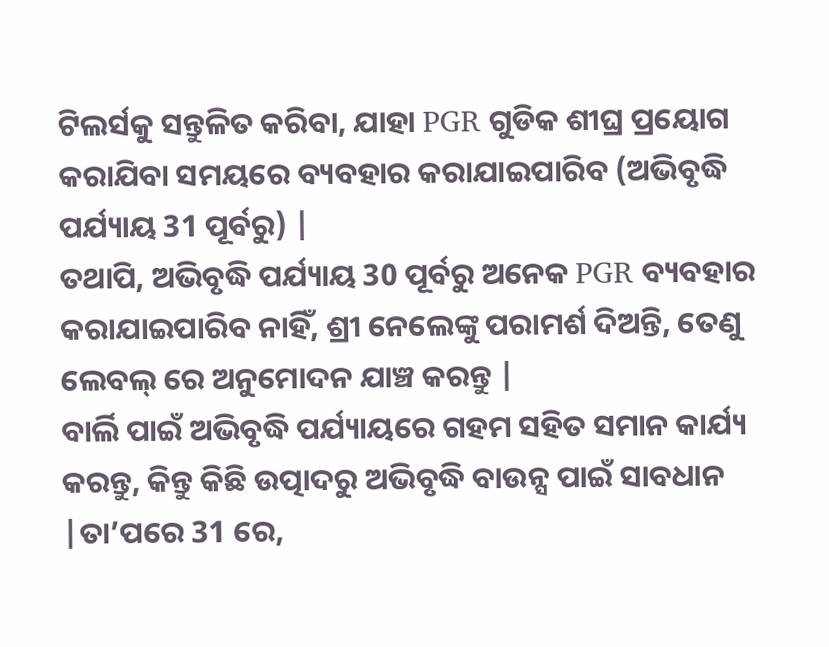ଟିଲର୍ସକୁ ସନ୍ତୁଳିତ କରିବା, ଯାହା PGR ଗୁଡିକ ଶୀଘ୍ର ପ୍ରୟୋଗ କରାଯିବା ସମୟରେ ବ୍ୟବହାର କରାଯାଇପାରିବ (ଅଭିବୃଦ୍ଧି ପର୍ଯ୍ୟାୟ 31 ପୂର୍ବରୁ) |
ତଥାପି, ଅଭିବୃଦ୍ଧି ପର୍ଯ୍ୟାୟ 30 ପୂର୍ବରୁ ଅନେକ PGR ବ୍ୟବହାର କରାଯାଇପାରିବ ନାହିଁ, ଶ୍ରୀ ନେଲେଙ୍କୁ ପରାମର୍ଶ ଦିଅନ୍ତି, ତେଣୁ ଲେବଲ୍ ରେ ଅନୁମୋଦନ ଯାଞ୍ଚ କରନ୍ତୁ |
ବାର୍ଲି ପାଇଁ ଅଭିବୃଦ୍ଧି ପର୍ଯ୍ୟାୟରେ ଗହମ ସହିତ ସମାନ କାର୍ଯ୍ୟ କରନ୍ତୁ, କିନ୍ତୁ କିଛି ଉତ୍ପାଦରୁ ଅଭିବୃଦ୍ଧି ବାଉନ୍ସ ପାଇଁ ସାବଧାନ |ତା’ପରେ 31 ରେ,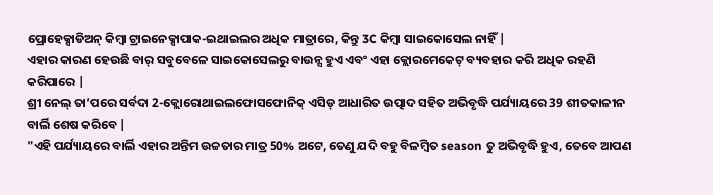ପ୍ରୋହେକ୍ସାଡିଅନ୍ କିମ୍ବା ଟ୍ରାଇନେକ୍ସାପାକ-ଇଥାଇଲର ଅଧିକ ମାତ୍ରାରେ, କିନ୍ତୁ 3C କିମ୍ବା ସାଇକୋସେଲ ନାହିଁ |
ଏହାର କାରଣ ହେଉଛି ବାର୍ ସବୁବେଳେ ସାଇକୋସେଲରୁ ବାଉନ୍ସ ହୁଏ ଏବଂ ଏହା କ୍ଲୋରମେକେଟ୍ ବ୍ୟବହାର କରି ଅଧିକ ରହଣି କରିପାରେ |
ଶ୍ରୀ ନେଲ୍ ତା’ପରେ ସର୍ବଦା 2-କ୍ଲୋରୋଥାଇଲଫୋସଫୋନିକ୍ ଏସିଡ୍ ଆଧାରିତ ଉତ୍ପାଦ ସହିତ ଅଭିବୃଦ୍ଧି ପର୍ଯ୍ୟାୟରେ 39 ଶୀତକାଳୀନ ବାର୍ଲି ଶେଷ କରିବେ |
"ଏହି ପର୍ଯ୍ୟାୟରେ ବାର୍ଲି ଏହାର ଅନ୍ତିମ ଉଚ୍ଚତାର ମାତ୍ର 50% ଅଟେ, ତେଣୁ ଯଦି ବହୁ ବିଳମ୍ବିତ season ତୁ ଅଭିବୃଦ୍ଧି ହୁଏ, ତେବେ ଆପଣ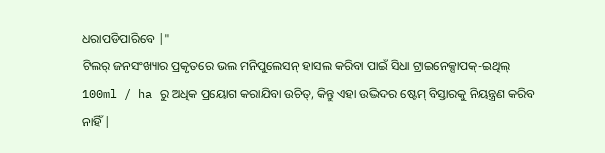ଧରାପଡିପାରିବେ |"
ଟିଲର୍ ଜନସଂଖ୍ୟାର ପ୍ରକୃତରେ ଭଲ ମନିପୁଲେସନ୍ ହାସଲ କରିବା ପାଇଁ ସିଧା ଟ୍ରାଇନେକ୍ସାପକ୍-ଇଥିଲ୍ 100ml / ha ରୁ ଅଧିକ ପ୍ରୟୋଗ କରାଯିବା ଉଚିତ୍, କିନ୍ତୁ ଏହା ଉଦ୍ଭିଦର ଷ୍ଟେମ୍ ବିସ୍ତାରକୁ ନିୟନ୍ତ୍ରଣ କରିବ ନାହିଁ |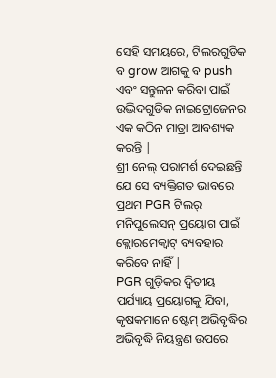ସେହି ସମୟରେ, ଟିଲରଗୁଡିକ ବ grow ଆଗକୁ ବ push ଏବଂ ସନ୍ତୁଳନ କରିବା ପାଇଁ ଉଦ୍ଭିଦଗୁଡିକ ନାଇଟ୍ରୋଜେନର ଏକ କଠିନ ମାତ୍ରା ଆବଶ୍ୟକ କରନ୍ତି |
ଶ୍ରୀ ନେଲ୍ ପରାମର୍ଶ ଦେଇଛନ୍ତି ଯେ ସେ ବ୍ୟକ୍ତିଗତ ଭାବରେ ପ୍ରଥମ PGR ଟିଲର୍ ମନିପୁଲେସନ୍ ପ୍ରୟୋଗ ପାଇଁ କ୍ଲୋରମେକ୍ୱାଟ୍ ବ୍ୟବହାର କରିବେ ନାହିଁ |
PGR ଗୁଡ଼ିକର ଦ୍ୱିତୀୟ ପର୍ଯ୍ୟାୟ ପ୍ରୟୋଗକୁ ଯିବା, କୃଷକମାନେ ଷ୍ଟେମ୍ ଅଭିବୃଦ୍ଧିର ଅଭିବୃଦ୍ଧି ନିୟନ୍ତ୍ରଣ ଉପରେ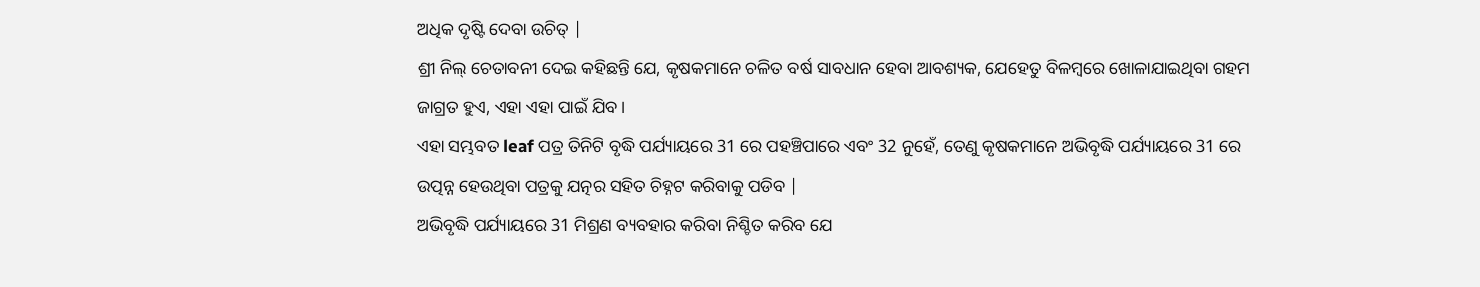ଅଧିକ ଦୃଷ୍ଟି ଦେବା ଉଚିତ୍ |
ଶ୍ରୀ ନିଲ୍ ଚେତାବନୀ ଦେଇ କହିଛନ୍ତି ଯେ, କୃଷକମାନେ ଚଳିତ ବର୍ଷ ସାବଧାନ ହେବା ଆବଶ୍ୟକ, ଯେହେତୁ ବିଳମ୍ବରେ ଖୋଳାଯାଇଥିବା ଗହମ ଜାଗ୍ରତ ହୁଏ, ଏହା ଏହା ପାଇଁ ଯିବ।
ଏହା ସମ୍ଭବତ leaf ପତ୍ର ତିନିଟି ବୃଦ୍ଧି ପର୍ଯ୍ୟାୟରେ 31 ରେ ପହଞ୍ଚିପାରେ ଏବଂ 32 ନୁହେଁ, ତେଣୁ କୃଷକମାନେ ଅଭିବୃଦ୍ଧି ପର୍ଯ୍ୟାୟରେ 31 ରେ ଉତ୍ପନ୍ନ ହେଉଥିବା ପତ୍ରକୁ ଯତ୍ନର ସହିତ ଚିହ୍ନଟ କରିବାକୁ ପଡିବ |
ଅଭିବୃଦ୍ଧି ପର୍ଯ୍ୟାୟରେ 31 ମିଶ୍ରଣ ବ୍ୟବହାର କରିବା ନିଶ୍ଚିତ କରିବ ଯେ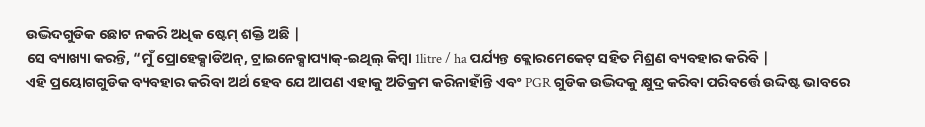ଉଦ୍ଭିଦଗୁଡିକ ଛୋଟ ନକରି ଅଧିକ ଷ୍ଟେମ୍ ଶକ୍ତି ଅଛି |
ସେ ବ୍ୟାଖ୍ୟା କରନ୍ତି, “ମୁଁ ପ୍ରୋହେକ୍ସାଡିଅନ୍, ଟ୍ରାଇନେକ୍ସାପ୍ୟାକ୍-ଇଥିଲ୍ କିମ୍ବା 1litre / ha ପର୍ଯ୍ୟନ୍ତ କ୍ଲୋରମେକେଟ୍ ସହିତ ମିଶ୍ରଣ ବ୍ୟବହାର କରିବି |
ଏହି ପ୍ରୟୋଗଗୁଡିକ ବ୍ୟବହାର କରିବା ଅର୍ଥ ହେବ ଯେ ଆପଣ ଏହାକୁ ଅତିକ୍ରମ କରିନାହାଁନ୍ତି ଏବଂ PGR ଗୁଡିକ ଉଦ୍ଭିଦକୁ କ୍ଷୁଦ୍ର କରିବା ପରିବର୍ତ୍ତେ ଉଦ୍ଦିଷ୍ଟ ଭାବରେ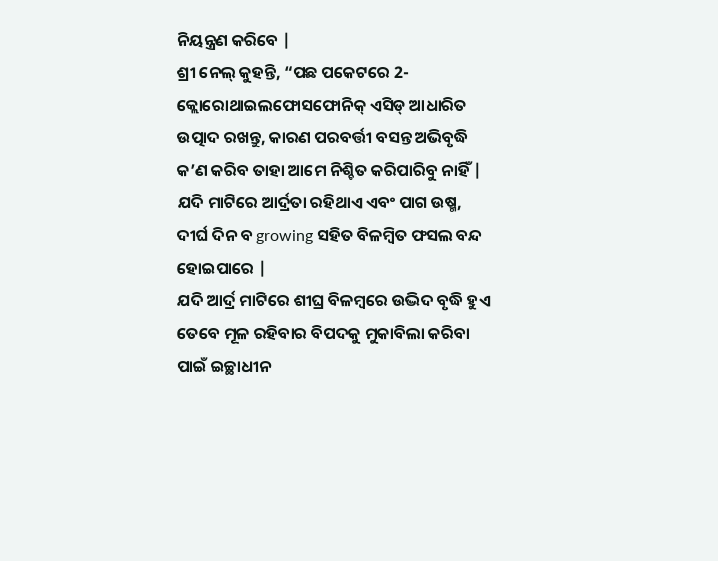ନିୟନ୍ତ୍ରଣ କରିବେ |
ଶ୍ରୀ ନେଲ୍ କୁହନ୍ତି, “ପଛ ପକେଟରେ 2-କ୍ଲୋରୋଥାଇଲଫୋସଫୋନିକ୍ ଏସିଡ୍ ଆଧାରିତ ଉତ୍ପାଦ ରଖନ୍ତୁ, କାରଣ ପରବର୍ତ୍ତୀ ବସନ୍ତ ଅଭିବୃଦ୍ଧି କ’ଣ କରିବ ତାହା ଆମେ ନିଶ୍ଚିତ କରିପାରିବୁ ନାହିଁ |
ଯଦି ମାଟିରେ ଆର୍ଦ୍ରତା ରହିଥାଏ ଏବଂ ପାଗ ଉଷ୍ମ, ଦୀର୍ଘ ଦିନ ବ growing ସହିତ ବିଳମ୍ବିତ ଫସଲ ବନ୍ଦ ହୋଇପାରେ |
ଯଦି ଆର୍ଦ୍ର ମାଟିରେ ଶୀଘ୍ର ବିଳମ୍ବରେ ଉଦ୍ଭିଦ ବୃଦ୍ଧି ହୁଏ ତେବେ ମୂଳ ରହିବାର ବିପଦକୁ ମୁକାବିଲା କରିବା ପାଇଁ ଇଚ୍ଛାଧୀନ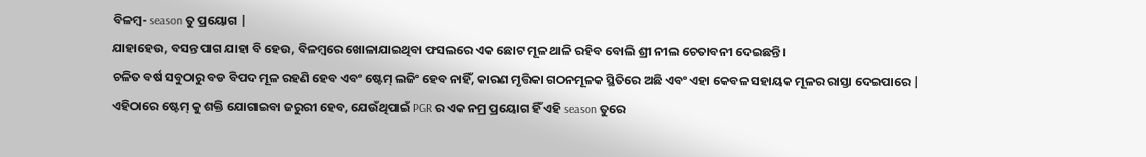ବିଳମ୍ବ- season ତୁ ପ୍ରୟୋଗ |
ଯାହାହେଉ, ବସନ୍ତ ପାଗ ଯାହା ବି ହେଉ, ବିଳମ୍ବରେ ଖୋଳାଯାଇଥିବା ଫସଲରେ ଏକ ଛୋଟ ମୂଳ ଥାଳି ରହିବ ବୋଲି ଶ୍ରୀ ନୀଲ ଚେତାବନୀ ଦେଇଛନ୍ତି।
ଚଳିତ ବର୍ଷ ସବୁଠାରୁ ବଡ ବିପଦ ମୂଳ ରହଣି ହେବ ଏବଂ ଷ୍ଟେମ୍ ଲଜିଂ ହେବ ନାହିଁ, କାରଣ ମୃତ୍ତିକା ଗଠନମୂଳକ ସ୍ଥିତିରେ ଅଛି ଏବଂ ଏହା କେବଳ ସହାୟକ ମୂଳର ରାସ୍ତା ଦେଇପାରେ |
ଏହିଠାରେ ଷ୍ଟେମ୍ କୁ ଶକ୍ତି ଯୋଗାଇବା ଜରୁରୀ ହେବ, ଯେଉଁଥିପାଇଁ PGR ର ଏକ ନମ୍ର ପ୍ରୟୋଗ ହିଁ ଏହି season ତୁରେ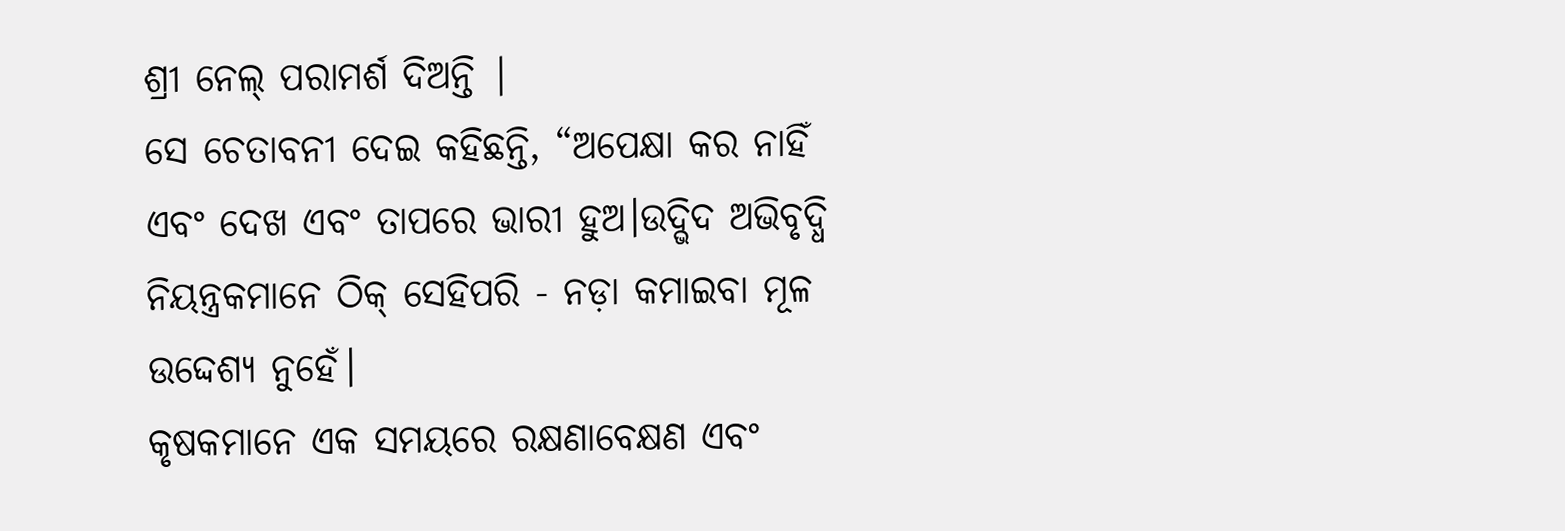ଶ୍ରୀ ନେଲ୍ ପରାମର୍ଶ ଦିଅନ୍ତି |
ସେ ଚେତାବନୀ ଦେଇ କହିଛନ୍ତି, “ଅପେକ୍ଷା କର ନାହିଁ ଏବଂ ଦେଖ ଏବଂ ତାପରେ ଭାରୀ ହୁଅ।ଉଦ୍ଭିଦ ଅଭିବୃଦ୍ଧି ନିୟନ୍ତ୍ରକମାନେ ଠିକ୍ ସେହିପରି - ନଡ଼ା କମାଇବା ମୂଳ ଉଦ୍ଦେଶ୍ୟ ନୁହେଁ।
କୃଷକମାନେ ଏକ ସମୟରେ ରକ୍ଷଣାବେକ୍ଷଣ ଏବଂ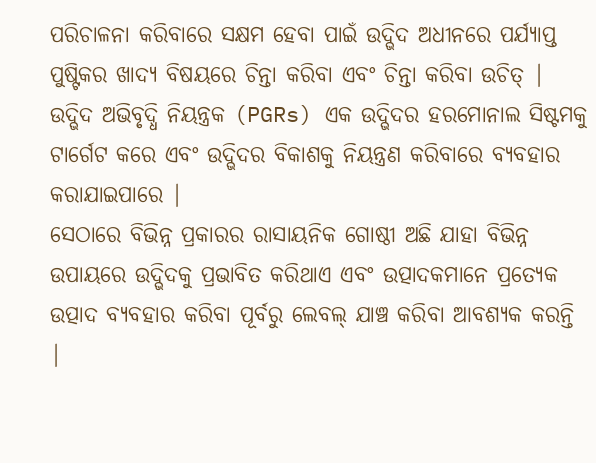ପରିଚାଳନା କରିବାରେ ସକ୍ଷମ ହେବା ପାଇଁ ଉଦ୍ଭିଦ ଅଧୀନରେ ପର୍ଯ୍ୟାପ୍ତ ପୁଷ୍ଟିକର ଖାଦ୍ୟ ବିଷୟରେ ଚିନ୍ତା କରିବା ଏବଂ ଚିନ୍ତା କରିବା ଉଚିତ୍ |
ଉଦ୍ଭିଦ ଅଭିବୃଦ୍ଧି ନିୟନ୍ତ୍ରକ (PGRs) ଏକ ଉଦ୍ଭିଦର ହରମୋନାଲ ସିଷ୍ଟମକୁ ଟାର୍ଗେଟ କରେ ଏବଂ ଉଦ୍ଭିଦର ବିକାଶକୁ ନିୟନ୍ତ୍ରଣ କରିବାରେ ବ୍ୟବହାର କରାଯାଇପାରେ |
ସେଠାରେ ବିଭିନ୍ନ ପ୍ରକାରର ରାସାୟନିକ ଗୋଷ୍ଠୀ ଅଛି ଯାହା ବିଭିନ୍ନ ଉପାୟରେ ଉଦ୍ଭିଦକୁ ପ୍ରଭାବିତ କରିଥାଏ ଏବଂ ଉତ୍ପାଦକମାନେ ପ୍ରତ୍ୟେକ ଉତ୍ପାଦ ବ୍ୟବହାର କରିବା ପୂର୍ବରୁ ଲେବଲ୍ ଯାଞ୍ଚ କରିବା ଆବଶ୍ୟକ କରନ୍ତି |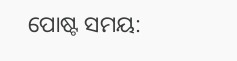ପୋଷ୍ଟ ସମୟ: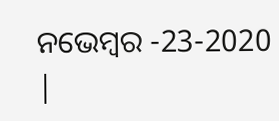ନଭେମ୍ବର -23-2020 |